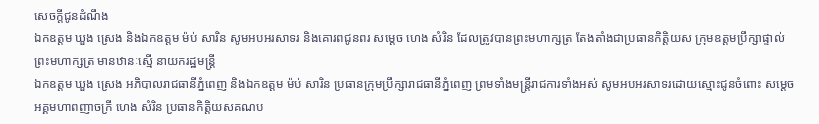សេចក្ដីជូនដំណឹង
ឯកឧត្តម ឃួង ស្រេង និងឯកឧត្តម ម៉ប់ សារិន សូមអបអរសាទរ និងគោរពជូនពរ សម្តេច ហេង សំរិន ដែលត្រូវបានព្រះមហាក្សត្រ តែងតាំងជាប្រធានកិត្តិយស ក្រុមឧត្តមប្រឹក្សាផ្ទាល់ព្រះមហាក្សត្រ មានឋានៈស្មើ នាយករដ្ឋមន្ដ្រី
ឯកឧត្តម ឃួង ស្រេង អភិបាលរាជធានីភ្នំពេញ និងឯកឧត្តម ម៉ប់ សារិន ប្រធានក្រុមប្រឹក្សារាជធានីភ្នំពេញ ព្រមទាំងមន្ដ្រីរាជការទាំងអស់ សូមអបអរសាទរដោយស្មោះជូនចំពោះ សម្ដេចអគ្គមហាពញាចក្រី ហេង សំរិន ប្រធានកិត្តិយសគណប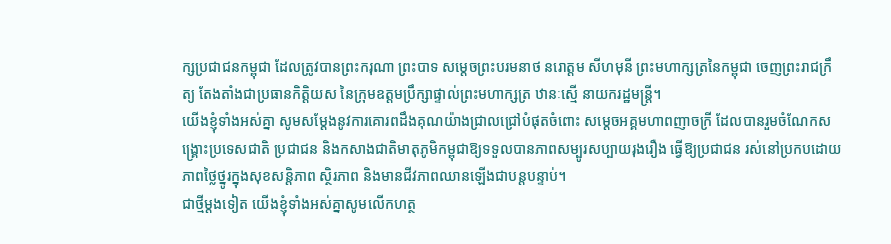ក្សប្រជាជនកម្ពុជា ដែលត្រូវបានព្រះករុណា ព្រះបាទ សម្តេចព្រះបរមនាថ នរោត្តម សីហមុនី ព្រះមហាក្សត្រនៃកម្ពុជា ចេញព្រះរាជក្រឹត្យ តែងតាំងជាប្រធានកិត្តិយស នៃក្រុមឧត្តមប្រឹក្សាផ្ទាល់ព្រះមហាក្សត្រ ឋានៈស្មើ នាយករដ្ឋមន្ដ្រី។
យើងខ្ញុំទាំងអស់គ្នា សូមសម្ដែងនូវការគោរពដឹងគុណយ៉ាងជ្រាលជ្រៅបំផុតចំពោះ សម្ដេចអគ្គមហាពញាចក្រី ដែលបានរួមចំណែកសង្គ្រោះប្រទេសជាតិ ប្រជាជន និងកសាងជាតិមាតុភូមិកម្ពុជាឱ្យទទួលបានភាពសម្បូរសប្បាយរុងរឿង ធ្វើឱ្យប្រជាជន រស់នៅប្រកបដោយភាពថ្លៃថ្នូរក្នុងសុខសន្តិភាព ស្ថិរភាព និងមានជីវភាពឈានឡើងជាបន្តបន្ទាប់។
ជាថ្មីម្តងទៀត យើងខ្ញុំទាំងអស់គ្នាសូមលើកហត្ថ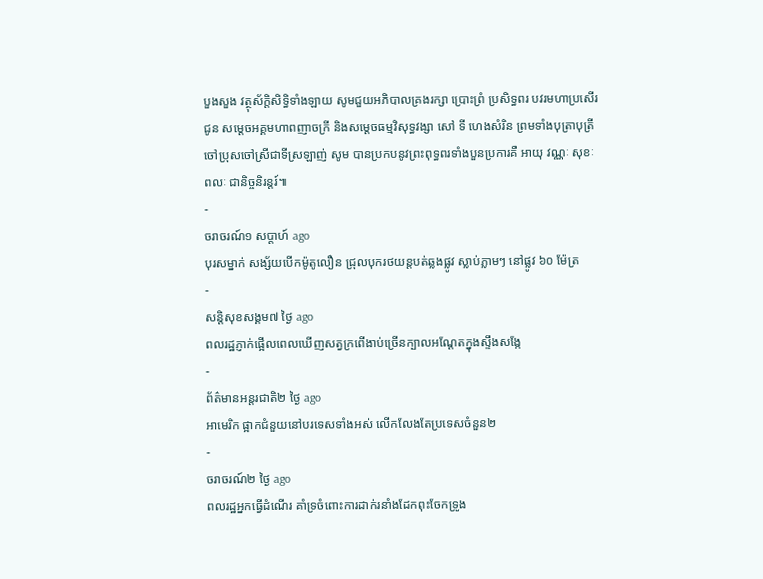បួងសួង វត្ថុស័ក្ដិសិទ្ធិទាំងឡាយ សូមជួយអភិបាលគ្រងរក្សា ប្រោះព្រំ ប្រសិទ្ធពរ បវរមហាប្រសើរ ជូន សម្ដេចអគ្គមហាពញាចក្រី និងសម្តេចធម្មវិសុទ្ធវង្សា សៅ ទី ហេងសំរិន ព្រមទាំងបុត្រាបុត្រី ចៅប្រុសចៅស្រីជាទីស្រឡាញ់ សូម បានប្រកបនូវព្រះពុទ្ធពរទាំងបួនប្រការគឺ អាយុ វណ្ណៈ សុខៈ ពលៈ ជានិច្ចនិរន្តរ៍៕
-
ចរាចរណ៍១ សប្តាហ៍ ago
បុរសម្នាក់ សង្ស័យបើកម៉ូតូលឿន ជ្រុលបុករថយន្តបត់ឆ្លងផ្លូវ ស្លាប់ភ្លាមៗ នៅផ្លូវ ៦០ ម៉ែត្រ
-
សន្តិសុខសង្គម៧ ថ្ងៃ ago
ពលរដ្ឋភ្ញាក់ផ្អើលពេលឃើញសត្វក្រពើងាប់ច្រើនក្បាលអណ្ដែតក្នុងស្ទឹងសង្កែ
-
ព័ត៌មានអន្ដរជាតិ២ ថ្ងៃ ago
អាមេរិក ផ្អាកជំនួយនៅបរទេសទាំងអស់ លើកលែងតែប្រទេសចំនួន២
-
ចរាចរណ៍២ ថ្ងៃ ago
ពលរដ្ឋអ្នកធ្វើដំណើរ គាំទ្រចំពោះការដាក់រនាំងដែកពុះចែកទ្រូង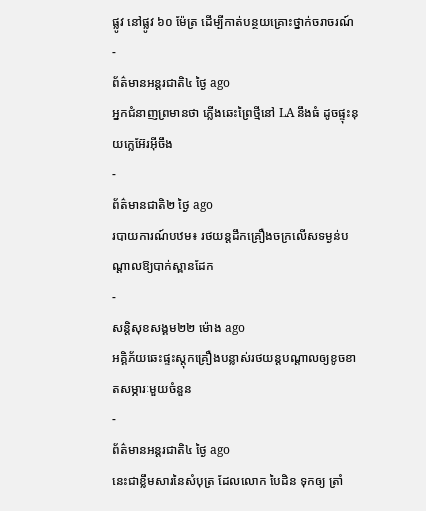ផ្លូវ នៅផ្លូវ ៦០ ម៉ែត្រ ដើម្បីកាត់បន្ថយគ្រោះថ្នាក់ចរាចរណ៍
-
ព័ត៌មានអន្ដរជាតិ៤ ថ្ងៃ ago
អ្នកជំនាញព្រមានថា ភ្លើងឆេះព្រៃថ្មីនៅ LA នឹងធំ ដូចផ្ទុះនុយក្លេអ៊ែរអ៊ីចឹង
-
ព័ត៌មានជាតិ២ ថ្ងៃ ago
របាយការណ៍បឋម៖ រថយន្តដឹកគ្រឿងចក្រលើសទម្ងន់បណ្តាលឱ្យបាក់ស្ពានដែក
-
សន្តិសុខសង្គម២២ ម៉ោង ago
អគ្គិភ័យឆេះផ្ទះស្តុកគ្រឿងបន្លាស់រថយន្តបណ្ដាលឲ្យខូចខាតសម្ភារៈមួយចំនួន
-
ព័ត៌មានអន្ដរជាតិ៤ ថ្ងៃ ago
នេះជាខ្លឹមសារនៃសំបុត្រ ដែលលោក បៃដិន ទុកឲ្យ ត្រាំ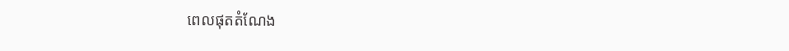ពេលផុតតំណែង